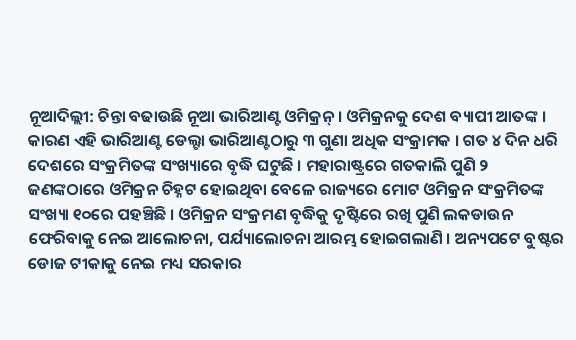ନୂଆଦିଲ୍ଲୀ: ଚିନ୍ତା ବଢାଉଛି ନୂଆ ଭାରିଆଣ୍ଟ ଓମିକ୍ରନ୍ । ଓମିକ୍ରନକୁ ଦେଶ ବ୍ୟାପୀ ଆତଙ୍କ । କାରଣ ଏହି ଭାରିଆଣ୍ଟ ଡେଲ୍ଟା ଭାରିଆଣ୍ଟଠାରୁ ୩ ଗୁଣା ଅଧିକ ସଂକ୍ରାମକ । ଗତ ୪ ଦିନ ଧରି ଦେଶରେ ସଂକ୍ରମିତଙ୍କ ସଂଖ୍ୟାରେ ବୃଦ୍ଧି ଘଟୁଛି । ମହାରାଷ୍ଟ୍ରରେ ଗତକାଲି ପୁଣି ୨ ଜଣଙ୍କଠାରେ ଓମିକ୍ରନ ଚିହ୍ନଟ ହୋଇଥିବା ବେଳେ ରାଜ୍ୟରେ ମୋଟ ଓମିକ୍ରନ ସଂକ୍ରମିତଙ୍କ ସଂଖ୍ୟା ୧୦ରେ ପହଞ୍ଚିଛି । ଓମିକ୍ରନ ସଂକ୍ରମଣ ବୃଦ୍ଧିକୁ ଦୃଷ୍ଟିରେ ରଖି ପୁଣି ଲକଡାଉନ ଫେରିବାକୁ ନେଇ ଆଲୋଚନା, ପର୍ଯ୍ୟାଲୋଚନା ଆରମ୍ଭ ହୋଇଗଲାଣି । ଅନ୍ୟପଟେ ବୁଷ୍ଟର ଡୋଜ ଟୀକାକୁ ନେଇ ମଧ୍ୟ ସରକାର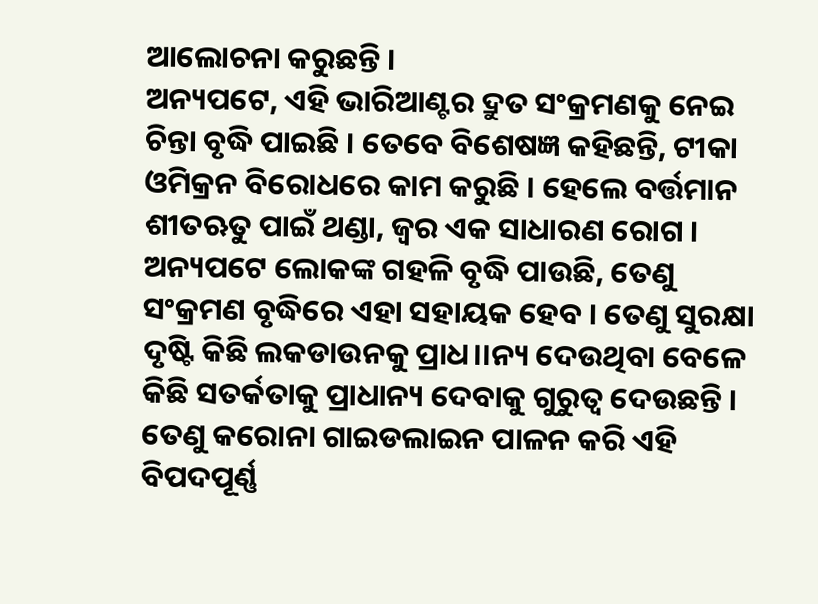ଆଲୋଚନା କରୁଛନ୍ତି ।
ଅନ୍ୟପଟେ, ଏହି ଭାରିଆଣ୍ଟର ଦ୍ରୁତ ସଂକ୍ରମଣକୁ ନେଇ ଚିନ୍ତା ବୃଦ୍ଧି ପାଇଛି । ତେବେ ବିଶେଷଜ୍ଞ କହିଛନ୍ତି, ଟୀକା ଓମିକ୍ରନ ବିରୋଧରେ କାମ କରୁଛି । ହେଲେ ବର୍ତ୍ତମାନ ଶୀତଋତୁ ପାଇଁ ଥଣ୍ଡା, ଜ୍ୱର ଏକ ସାଧାରଣ ରୋଗ । ଅନ୍ୟପଟେ ଲୋକଙ୍କ ଗହଳି ବୃଦ୍ଧି ପାଉଛି, ତେଣୁ ସଂକ୍ରମଣ ବୃଦ୍ଧିରେ ଏହା ସହାୟକ ହେବ । ତେଣୁ ସୁରକ୍ଷା ଦୃଷ୍ଟି କିଛି ଲକଡାଉନକୁ ପ୍ରାଧ।।ନ୍ୟ ଦେଉଥିବା ବେଳେ କିଛି ସତର୍କତାକୁ ପ୍ରାଧାନ୍ୟ ଦେବାକୁ ଗୁରୁତ୍ୱ ଦେଉଛନ୍ତି । ତେଣୁ କରୋନା ଗାଇଡଲାଇନ ପାଳନ କରି ଏହି ବିପଦପୂର୍ଣ୍ଣ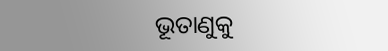ଭୂତାଣୁକୁ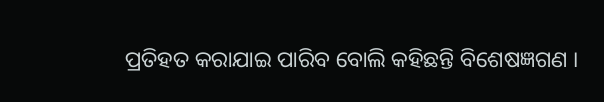ପ୍ରତିହତ କରାଯାଇ ପାରିବ ବୋଲି କହିଛନ୍ତି ବିଶେଷଜ୍ଞଗଣ ।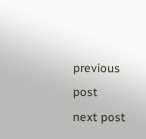previous post
next post